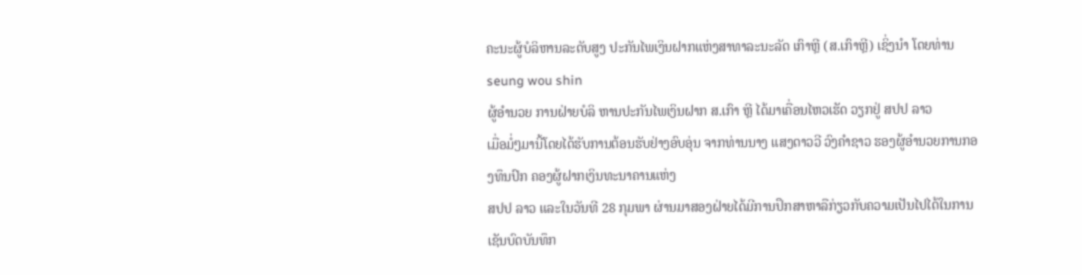ຄະນະຜູ້ບໍລິຫານລະດັບສູງ ປະກັນໄພເງິນຝາກແຫ່ງສາທາລະນະລັດ ເກົາຫຼີ (ສ.ເກົາຫຼີ) ເຊິ່ງນຳ ໂດຍທ່ານ seung wou shin
ຜູ້ອຳນວຍ ການຝ່າຍບໍລິ ຫານປະກັນໄພເງິນຝາກ ສ.ເກົາ ຫຼີ ໄດ້ມາເຄື່ອນໄຫວເຮັດ ວຽກຢູ່ ສປປ ລາວ
ເມື່ອມໍ່ໆມານີ້ໂດຍໄດ້ຮັບການຕ້ອນຮັບຢ່າງອົບອຸ່ນ ຈາກທ່ານນາງ ແສງດາວວີ ວົງຄຳຊາວ ຮອງຜູ້ອຳນວຍການກອງທຶນປົກ ຄອງຜູ້ຝາກເງິນທະນາຄານແຫ່ງ
ສປປ ລາວ ແລະໃນວັນທີ 28 ກຸມພາ ຜ່ານມາສອງຝ່າຍໄດ້ມີການປຶກສາຫາລືກ່ຽວກັບຄວາມເປັນໄປໄດ້ໃນການເຊັນບົດບັນທຶກ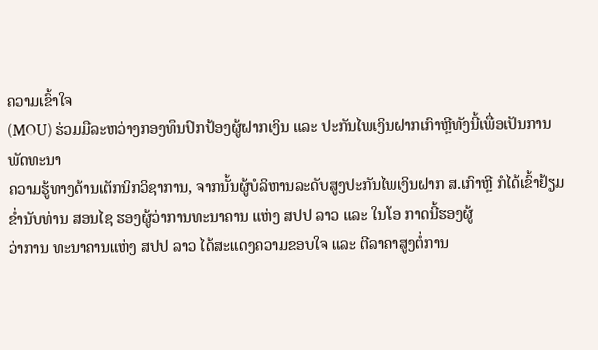ຄວາມເຂົ້າໃຈ
(MOU) ຮ່ວມມືລະຫວ່າງກອງທຶນປົກປ້ອງຜູ້ຝາກເງິນ ແລະ ປະກັນໄພເງິນຝາກເກົາຫຼີທັງນີ້ເພື່ອເປັນການພັດທະນາ
ຄວາມຮູ້ທາງດ້ານເຕັກນິກວິຊາການ, ຈາກນັ້ນຜູ້ບໍລິຫານລະດັບສູງປະກັນໄພເງິນຝາກ ສ.ເກົາຫຼີ ກໍໄດ້ເຂົ້າຢ້ຽມ
ຂ່ຳນັບທ່ານ ສອນໄຊ ຮອງຜູ້ວ່າການທະນາຄານ ແຫ່ງ ສປປ ລາວ ແລະ ໃນໂອ ກາດນີ້ຮອງຜູ້
ວ່າການ ທະນາຄານແຫ່ງ ສປປ ລາວ ໄດ້ສະແດງຄວາມຂອບໃຈ ແລະ ຕີລາຄາສູງຕໍ່ການ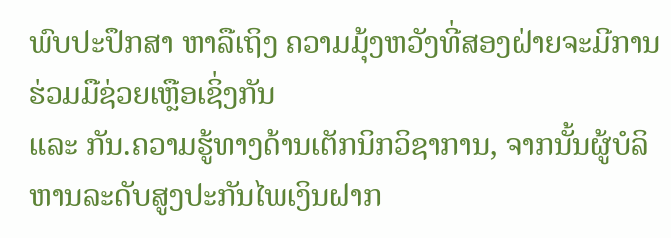ພົບປະປຶກສາ ຫາລືເຖິງ ຄວາມມຸ້ງຫວັງທີ່ສອງຝ່າຍຈະມີການຮ່ວມມືຊ່ວຍເຫຼືອເຊິ່ງກັນ
ແລະ ກັນ.ຄວາມຮູ້ທາງດ້ານເຕັກນິກວິຊາການ, ຈາກນັ້ນຜູ້ບໍລິຫານລະດັບສູງປະກັນໄພເງິນຝາກ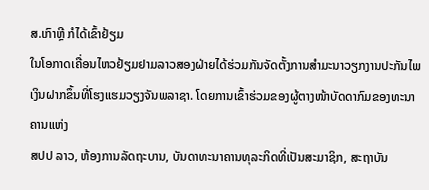ສ.ເກົາຫຼີ ກໍໄດ້ເຂົ້າຢ້ຽມ
ໃນໂອກາດເຄື່ອນໄຫວຢ້ຽມຢາມລາວສອງຝ່າຍໄດ້ຮ່ວມກັນຈັດຕັ້ງການສຳມະນາວຽກງານປະກັນໄພ
ເງິນຝາກຂຶ້ນທີ່ໂຮງແຮມວຽງຈັນພລາຊາ. ໂດຍການເຂົ້າຮ່ວມຂອງຜູ້ຕາງໜ້າບັດດາກົມຂອງທະນາຄານແຫ່ງ
ສປປ ລາວ, ຫ້ອງການລັດຖະບານ, ບັນດາທະນາຄານທຸລະກິດທີ່ເປັນສະມາຊິກ, ສະຖາບັນ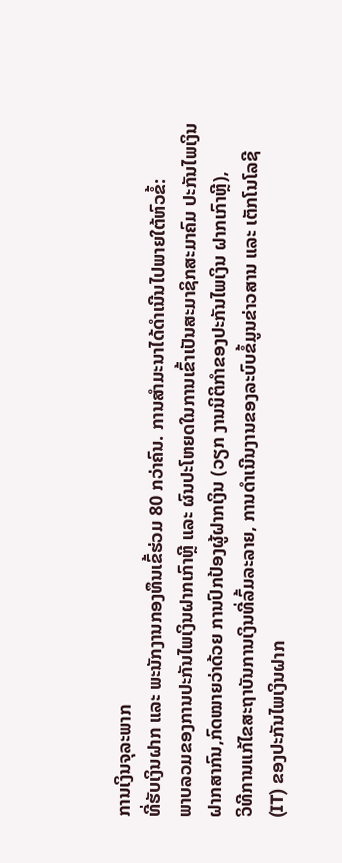ການເງິນຈຸລະພາກ
ທີ່ຮັບເງິນຝາກ ແລະ ພະນັກງານກອງທຶນເຂົ້ຮ່ວມ 80 ກວ່າຄົນ. ການສຳມະນາໄດ້ດຳເນີນໄປພາຍໃຕ້ຫົວຂໍ້:
ພາບລວມຂອງການປະກັນໄພເງິນຝາກເກົາຫຼີ ແລະ ຜົນປະໂຫຍດໃນການເຂົ້າເປັນສະມາຊິກສະມາຄົມ ປະກັນໄພເງິນ
ຝາກສາກົນ,ກົດໝາຍວ່າດ້ວຍ ການປົກປ້ອງຜູ້ຝາກເງິນ (ວຽກ ງານນິຕິກຳຂອງປະກັນໄພເງິນ ຝາກເກົາຫຼີ),
ວິທີການແກ້ໄຂສະຖາບັນການເງິນທີ່ລົ້ມລະລາຍ, ການດຳເນີນງານຂອງລະບົບຂໍ້ມູນຂ່າວສານ ແລະ ເຕັກໂນໂລຊີ
(IT) ຂອງປະກັນໄພເງິນຝາກ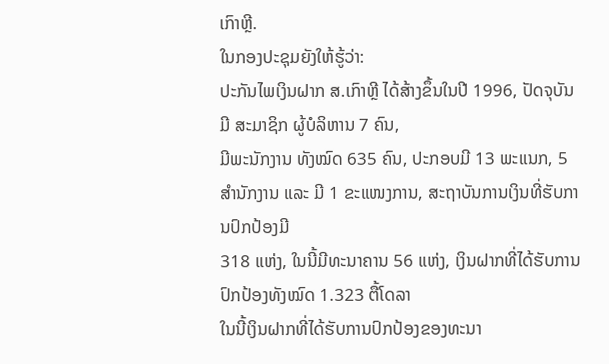ເກົາຫຼີ.
ໃນກອງປະຊຸມຍັງໃຫ້ຮູ້ວ່າ:
ປະກັນໄພເງິນຝາກ ສ.ເກົາຫຼີ ໄດ້ສ້າງຂຶ້ນໃນປີ 1996, ປັດຈຸບັນມີ ສະມາຊິກ ຜູ້ບໍລິຫານ 7 ຄົນ,
ມີພະນັກງານ ທັງໝົດ 635 ຄົນ, ປະກອບມີ 13 ພະແນກ, 5 ສຳນັກງານ ແລະ ມີ 1 ຂະແໜງການ, ສະຖາບັນການເງິນທີ່ຮັບການປົກປ້ອງມີ
318 ແຫ່ງ, ໃນນີ້ມີທະນາຄານ 56 ແຫ່ງ, ເງິນຝາກທີ່ໄດ້ຮັບການປົກປ້ອງທັງໝົດ 1.323 ຕື້ໂດລາ
ໃນນີ້ເງິນຝາກທີ່ໄດ້ຮັບການປົກປ້ອງຂອງທະນາ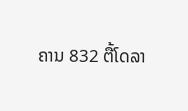ຄານ 832 ຕື້ໂດລາ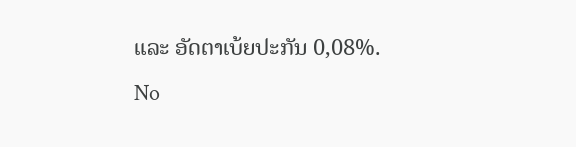ແລະ ອັດຕາເບ້ຍປະກັນ 0,08%.
No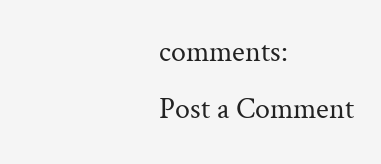comments:
Post a Comment